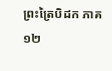ព្រះត្រៃបិដក ភាគ ១២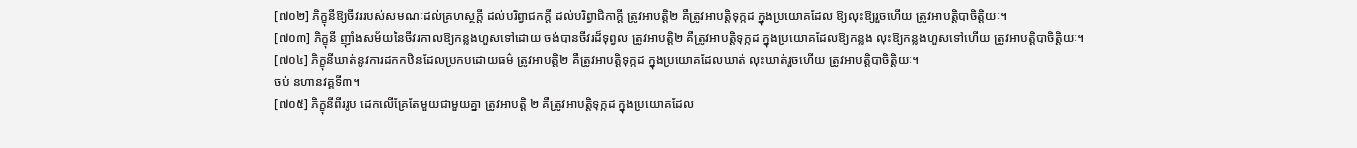[៧០២] ភិក្ខុនីឱ្យចីវររបស់សមណៈដល់គ្រហស្ថក្ដី ដល់បរិព្វាជកក្ដី ដល់បរិព្វាជិកាក្ដី ត្រូវអាបត្ដិ២ គឺត្រូវអាបត្ដិទុក្កដ ក្នុងប្រយោគដែល ឱ្យលុះឱ្យរួចហើយ ត្រូវអាបត្ដិបាចិត្ដិយៈ។
[៧០៣] ភិក្ខុនី ញ៉ាំងសម័យនៃចីវរកាលឱ្យកន្លងហួសទៅដោយ ចង់បានចីវរដ៏ទុព្វល ត្រូវអាបត្ដិ២ គឺត្រូវអាបត្ដិទុក្កដ ក្នុងប្រយោគដែលឱ្យកន្លង លុះឱ្យកន្លងហួសទៅហើយ ត្រូវអាបត្ដិបាចិត្ដិយៈ។
[៧០៤] ភិក្ខុនីឃាត់នូវការដកកឋិនដែលប្រកបដោយធម៌ ត្រូវអាបត្ដិ២ គឺត្រូវអាបត្ដិទុក្កដ ក្នុងប្រយោគដែលឃាត់ លុះឃាត់រួចហើយ ត្រូវអាបត្ដិបាចិត្ដិយៈ។
ចប់ នហានវគ្គទី៣។
[៧០៥] ភិក្ខុនីពីររូប ដេកលើគ្រែតែមួយជាមួយគ្នា ត្រូវអាបត្ដិ ២ គឺត្រូវអាបត្ដិទុក្កដ ក្នុងប្រយោគដែល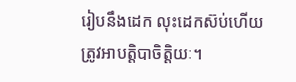រៀបនឹងដេក លុះដេកស៊ប់ហើយ ត្រូវអាបត្ដិបាចិត្ដិយៈ។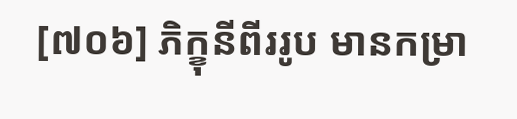[៧០៦] ភិក្ខុនីពីររូប មានកម្រា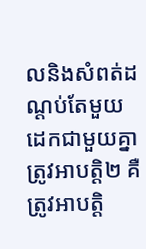លនិងសំពត់ដណ្ដប់តែមួយ ដេកជាមួយគ្នា ត្រូវអាបត្ដិ២ គឺត្រូវអាបត្ដិ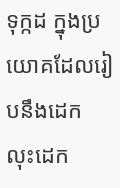ទុក្កដ ក្នុងប្រយោគដែលរៀបនឹងដេក លុះដេក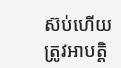ស៊ប់ហើយ ត្រូវអាបត្ដិ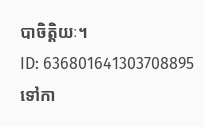បាចិត្ដិយៈ។
ID: 636801641303708895
ទៅកា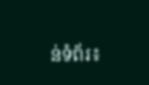ន់ទំព័រ៖